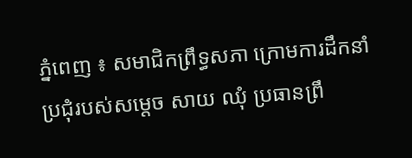ភ្នំពេញ ៖ សមាជិកព្រឹទ្ធសភា ក្រោមការដឹកនាំប្រជុំរបស់សម្តេច សាយ ឈុំ ប្រធានព្រឹ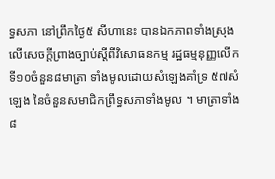ទ្ធសភា នៅព្រឹកថ្ងៃ៥ សីហានេះ បានឯកភាពទាំងស្រុង លើសេចក្តីព្រាងច្បាប់ស្តីពីវិសោធនកម្ម រដ្ឋធម្មនុញ្ញលើកទី១០ចំនួន៨មាត្រា ទាំងមូលដោយសំឡេងគាំទ្រ ៥៧សំឡេង នៃចំនួនសមាជិកព្រឹទ្ធសភាទាំងមូល ។ មាត្រាទាំង៨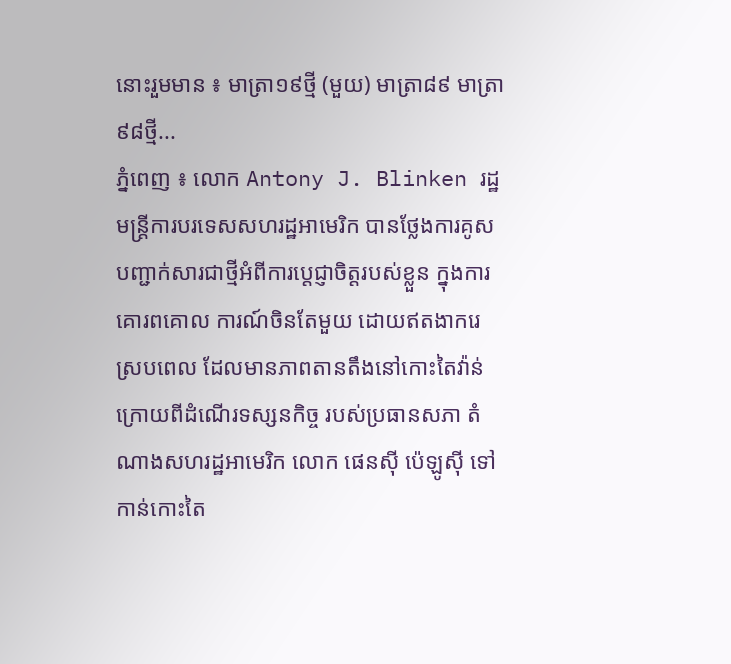នោះរួមមាន ៖ មាត្រា១៩ថ្មី (មួយ) មាត្រា៨៩ មាត្រា៩៨ថ្មី...
ភ្នំពេញ ៖ លោក Antony J. Blinken រដ្ឋមន្រ្តីការបរទេសសហរដ្ឋអាមេរិក បានថ្លែងការគូសបញ្ជាក់សារជាថ្មីអំពីការប្តេជ្ញាចិត្តរបស់ខ្លួន ក្នុងការគោរពគោល ការណ៍ចិនតែមួយ ដោយឥតងាករេ ស្របពេល ដែលមានភាពតានតឹងនៅកោះតៃវ៉ាន់ ក្រោយពីដំណើរទស្សនកិច្ច របស់ប្រធានសភា តំណាងសហរដ្ឋអាមេរិក លោក ផេនស៊ី ប៉េឡូស៊ី ទៅកាន់កោះតៃ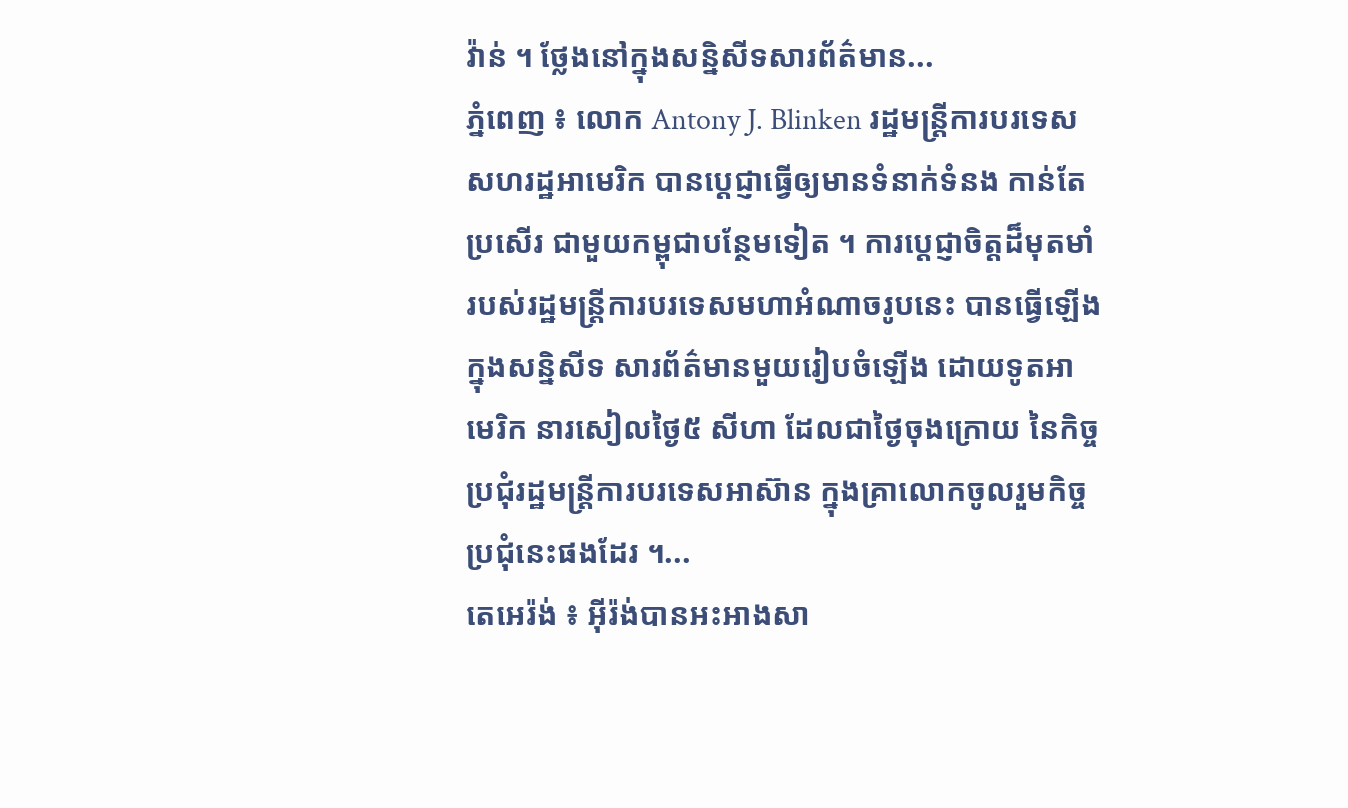វ៉ាន់ ។ ថ្លែងនៅក្នុងសន្និសីទសារព័ត៌មាន...
ភ្នំពេញ ៖ លោក Antony J. Blinken រដ្ឋមន្រ្តីការបរទេសសហរដ្ឋអាមេរិក បានប្តេជ្ញាធ្វើឲ្យមានទំនាក់ទំនង កាន់តែប្រសើរ ជាមួយកម្ពុជាបន្ថែមទៀត ។ ការប្តេជ្ញាចិត្តដ៏មុតមាំ របស់រដ្ឋមន្រ្តីការបរទេសមហាអំណាចរូបនេះ បានធ្វើឡើងក្នុងសន្និសីទ សារព័ត៌មានមួយរៀបចំឡើង ដោយទូតអាមេរិក នារសៀលថ្ងៃ៥ សីហា ដែលជាថ្ងៃចុងក្រោយ នៃកិច្ចប្រជុំរដ្ឋមន្រ្តីការបរទេសអាស៊ាន ក្នុងគ្រាលោកចូលរួមកិច្ចប្រជុំនេះផងដែរ ។...
តេអេរ៉ង់ ៖ អ៊ីរ៉ង់បានអះអាងសា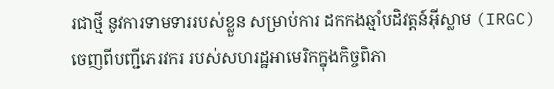រជាថ្មី នូវការទាមទាររបស់ខ្លួន សម្រាប់ការ ដកកងឆ្មាំបដិវត្តន៍អ៊ីស្លាម (IRGC) ចេញពីបញ្ជីភេរវករ របស់សហរដ្ឋអាមេរិកក្នុងកិច្ចពិភា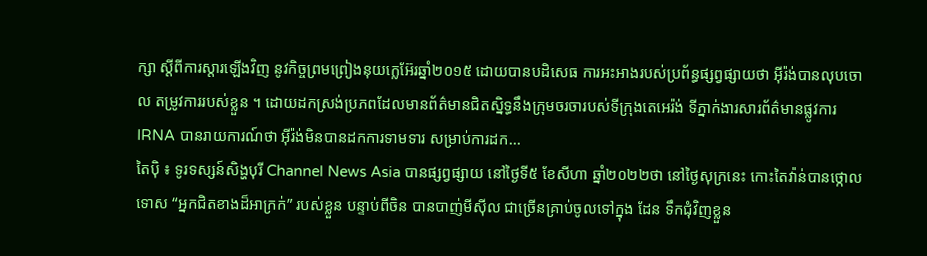ក្សា ស្តីពីការស្តារឡើងវិញ នូវកិច្ចព្រមព្រៀងនុយក្លេអ៊ែរឆ្នាំ២០១៥ ដោយបានបដិសេធ ការអះអាងរបស់ប្រព័ន្ធផ្សព្វផ្សាយថា អ៊ីរ៉ង់បានលុបចោល តម្រូវការរបស់ខ្លួន ។ ដោយដកស្រង់ប្រភពដែលមានព័ត៌មានជិតស្និទ្ធនឹងក្រុមចរចារបស់ទីក្រុងតេអេរ៉ង់ ទីភ្នាក់ងារសារព័ត៌មានផ្លូវការ IRNA បានរាយការណ៍ថា អ៊ីរ៉ង់មិនបានដកការទាមទារ សម្រាប់ការដក...
តៃប៉ិ ៖ ទូរទស្សន៍សិង្ហបុរី Channel News Asia បានផ្សព្វផ្សាយ នៅថ្ងៃទី៥ ខែសីហា ឆ្នាំ២០២២ថា នៅថ្ងៃសុក្រនេះ កោះតៃវ៉ាន់បានថ្កោលទោស “អ្នកជិតខាងដ៏អាក្រក់” របស់ខ្លួន បន្ទាប់ពីចិន បានបាញ់មីស៊ីល ជាច្រើនគ្រាប់ចូលទៅក្នុង ដែន ទឹកជុំវិញខ្លួន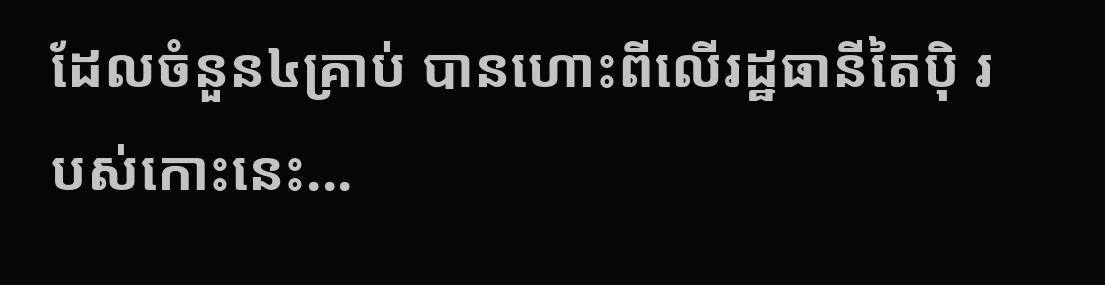ដែលចំនួន៤គ្រាប់ បានហោះពីលើរដ្ឋធានីតៃប៉ិ របស់កោះនេះ...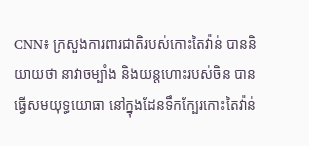CNN៖ ក្រសួងការពារជាតិរបស់កោះតៃវ៉ាន់ បាននិយាយថា នាវាចម្បាំង និងយន្តហោះរបស់ចិន បានធ្វើសមយុទ្ធយោធា នៅក្នុងដែនទឹកក្បែរកោះតៃវ៉ាន់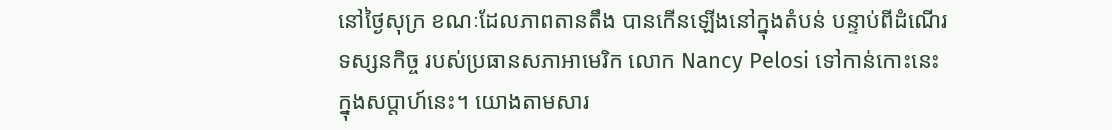នៅថ្ងៃសុក្រ ខណៈដែលភាពតានតឹង បានកើនឡើងនៅក្នុងតំបន់ បន្ទាប់ពីដំណើរទស្សនកិច្ច របស់ប្រធានសភាអាមេរិក លោក Nancy Pelosi ទៅកាន់កោះនេះ ក្នុងសប្តាហ៍នេះ។ យោងតាមសារ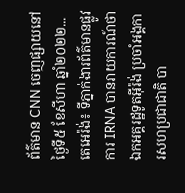ព័ត៌មាន CNN ចេញផ្សាយនៅថ្ងៃទី៥ ខែសីហា ឆ្នាំ២០២២...
តេអេរ៉ង់៖ ទីភ្នាក់ងារព័ត៌មានផ្លូវការ IRNA បានរាយការណ៍ថា ឯកអគ្គរដ្ឋទូតអ៊ីរ៉ង់ ប្រចាំអង្គការសហប្រជាជាតិ បា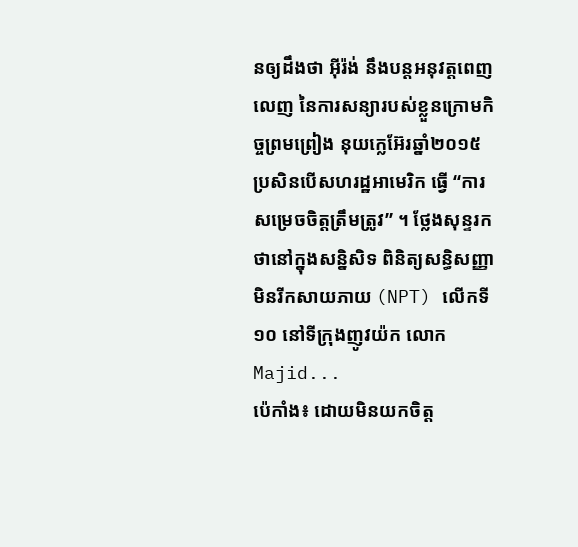នឲ្យដឹងថា អ៊ីរ៉ង់ នឹងបន្តអនុវត្តពេញលេញ នៃការសន្យារបស់ខ្លួនក្រោមកិច្ចព្រមព្រៀង នុយក្លេអ៊ែរឆ្នាំ២០១៥ ប្រសិនបើសហរដ្ឋអាមេរិក ធ្វើ “ការសម្រេចចិត្តត្រឹមត្រូវ” ។ ថ្លែងសុន្ទរកថានៅក្នុងសន្និសិទ ពិនិត្យសន្ធិសញ្ញាមិនរីកសាយភាយ (NPT) លើកទី១០ នៅទីក្រុងញូវយ៉ក លោក Majid...
ប៉េកាំង៖ ដោយមិនយកចិត្ត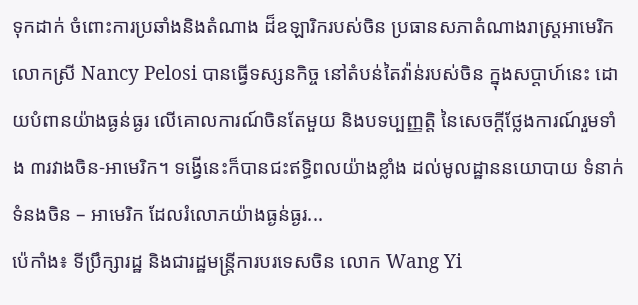ទុកដាក់ ចំពោះការប្រឆាំងនិងតំណាង ដ៏ឧឡារិករបស់ចិន ប្រធានសភាតំណាងរាស្ត្រអាមេរិក លោកស្រី Nancy Pelosi បានធ្វើទស្សនកិច្ច នៅតំបន់តៃវ៉ាន់របស់ចិន ក្នុងសប្តាហ៍នេះ ដោយបំពានយ៉ាងធ្ងន់ធ្ងរ លើគោលការណ៍ចិនតែមួយ និងបទប្បញ្ញត្តិ នៃសេចក្តីថ្លែងការណ៍រួមទាំង ៣រវាងចិន-អាមេរិក។ ទង្វើនេះក៏បានជះឥទ្ធិពលយ៉ាងខ្លាំង ដល់មូលដ្ឋាននយោបាយ ទំនាក់ទំនងចិន – អាមេរិក ដែលរំលោភយ៉ាងធ្ងន់ធ្ងរ...
ប៉េកាំង៖ ទីប្រឹក្សារដ្ឋ និងជារដ្ឋមន្ត្រីការបរទេសចិន លោក Wang Yi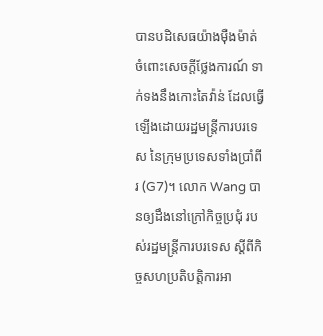បានបដិសេធយ៉ាងម៉ឺងម៉ាត់ ចំពោះសេចក្តីថ្លែងការណ៍ ទាក់ទងនឹងកោះតៃវ៉ាន់ ដែលធ្វើឡើងដោយរដ្ឋមន្ត្រីការបរទេស នៃក្រុមប្រទេសទាំងប្រាំពីរ (G7)។ លោក Wang បានឲ្យដឹងនៅក្រៅកិច្ចប្រជុំ របស់រដ្ឋមន្ត្រីការបរទេស ស្តីពីកិច្ចសហប្រតិបត្តិការអា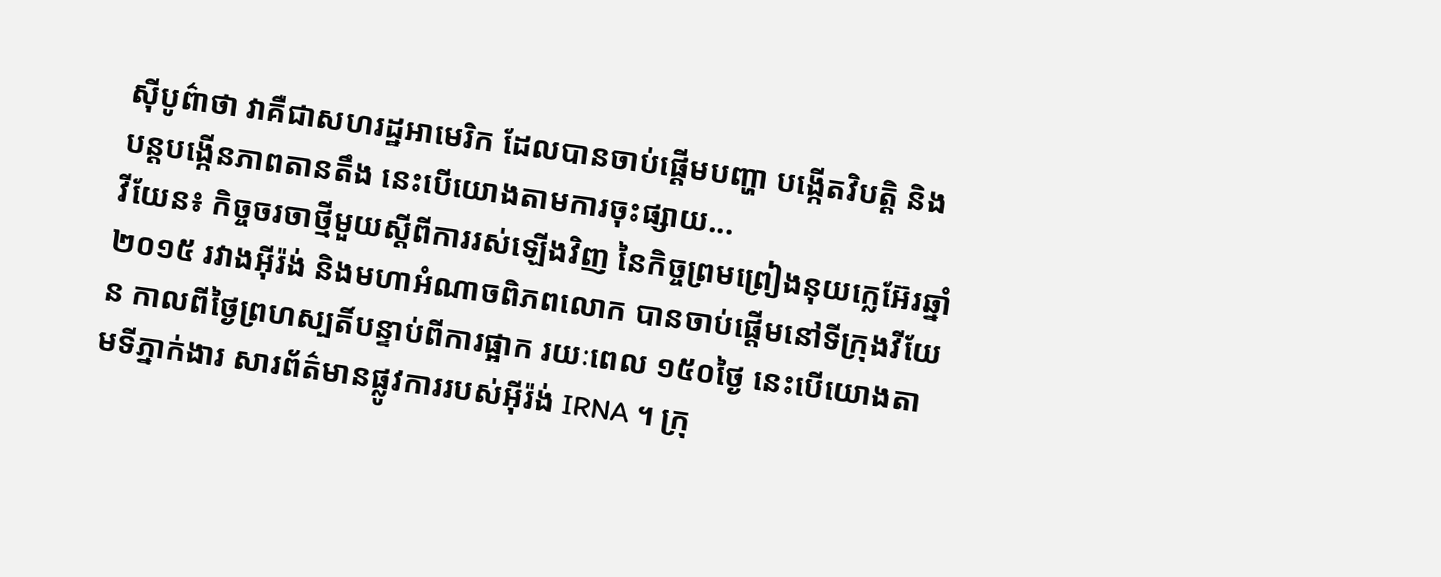ស៊ីបូព៌ាថា វាគឺជាសហរដ្ឋអាមេរិក ដែលបានចាប់ផ្តើមបញ្ហា បង្កើតវិបត្តិ និងបន្តបង្កើនភាពតានតឹង នេះបើយោងតាមការចុះផ្សាយ...
វីយែន៖ កិច្ចចរចាថ្មីមួយស្តីពីការរស់ឡើងវិញ នៃកិច្ចព្រមព្រៀងនុយក្លេអ៊ែរឆ្នាំ២០១៥ រវាងអ៊ីរ៉ង់ និងមហាអំណាចពិភពលោក បានចាប់ផ្តើមនៅទីក្រុងវីយែន កាលពីថ្ងៃព្រហស្បតិ៍បន្ទាប់ពីការផ្អាក រយៈពេល ១៥០ថ្ងៃ នេះបើយោងតាមទីភ្នាក់ងារ សារព័ត៌មានផ្លូវការរបស់អ៊ីរ៉ង់ IRNA ។ ក្រុ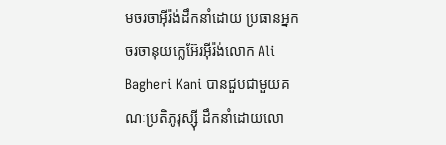មចរចាអ៊ីរ៉ង់ដឹកនាំដោយ ប្រធានអ្នកចរចានុយក្លេអ៊ែរអ៊ីរ៉ង់លោក Ali Bagheri Kani បានជួបជាមួយគណៈប្រតិភូរុស្ស៊ី ដឹកនាំដោយលោ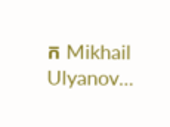ក Mikhail Ulyanov...